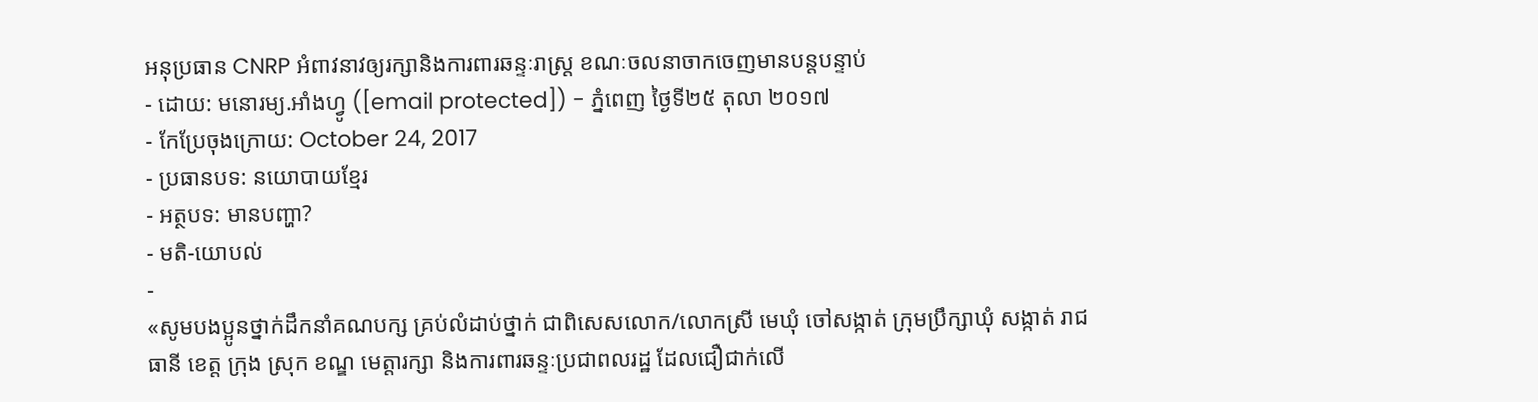អនុប្រធាន CNRP អំពាវនាវឲ្យរក្សានិងការពារឆន្ទៈរាស្ត្រ ខណៈចលនាចាកចេញមានបន្តបន្ទាប់
- ដោយ: មនោរម្យ.អាំងហ្វូ ([email protected]) - ភ្នំពេញ ថ្ងៃទី២៥ តុលា ២០១៧
- កែប្រែចុងក្រោយ: October 24, 2017
- ប្រធានបទ: នយោបាយខ្មែរ
- អត្ថបទ: មានបញ្ហា?
- មតិ-យោបល់
-
«សូមបងប្អូនថ្នាក់ដឹកនាំគណបក្ស គ្រប់លំដាប់ថ្នាក់ ជាពិសេសលោក/លោកស្រី មេឃុំ ចៅសង្កាត់ ក្រុមប្រឹក្សាឃុំ សង្កាត់ រាជធានី ខេត្ត ក្រុង ស្រុក ខណ្ឌ មេត្តារក្សា និងការពារឆន្ទៈប្រជាពលរដ្ឋ ដែលជឿជាក់លើ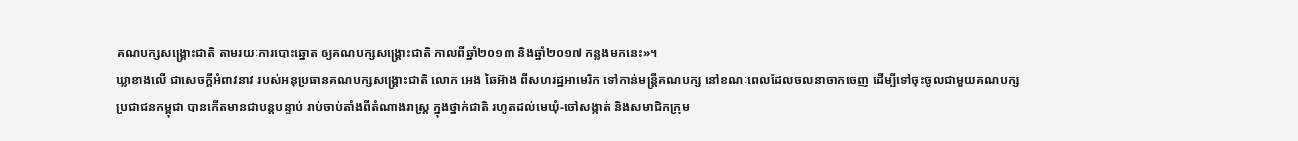គណបក្សសង្គ្រោះជាតិ តាមរយៈការបោះឆ្នោត ឲ្យគណបក្សសង្គ្រោះជាតិ កាលពីឆ្នាំ២០១៣ និងឆ្នាំ២០១៧ កន្លងមកនេះ»។
ឃ្លាខាងលើ ជាសេចក្ដីអំពាវនាវ របស់អនុប្រធានគណបក្សសង្គ្រោះជាតិ លោក អេង ឆៃអ៊ាង ពីសហរដ្ឋអាមេរិក ទៅកាន់មន្ត្រីគណបក្ស នៅខណៈពេលដែលចលនាចាកចេញ ដើម្បីទៅចុះចូលជាមួយគណបក្សប្រជាជនកម្ពុជា បានកើតមានជាបន្តបន្ទាប់ រាប់ចាប់តាំងពីតំណាងរាស្ត្រ ក្នុងថ្នាក់ជាតិ រហូតដល់មេឃុំ-ចៅសង្កាត់ និងសមាជិកក្រុម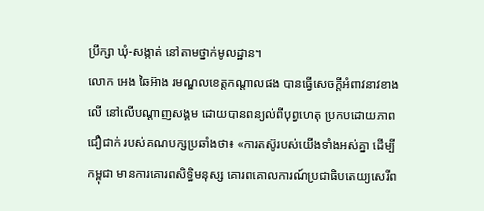ប្រឹក្សា ឃុំ-សង្កាត់ នៅតាមថ្នាក់មូលដ្ឋាន។
លោក អេង ឆៃអ៊ាង រមណ្ឌលខេត្តកណ្តាលផង បានធ្វើសេចក្ដីអំពាវនាវខាងលើ នៅលើបណ្ដាញសង្គម ដោយបានពន្យល់ពីបុព្វហេតុ ប្រកបដោយភាពជឿជាក់ របស់គណបក្សប្រឆាំងថា៖ «ការតស៊ូរបស់យើងទាំងអស់គ្នា ដើម្បីកម្ពុជា មានការគោរពសិទ្ធិមនុស្ស គោរពគោលការណ៍ប្រជាធិបតេយ្យសេរីព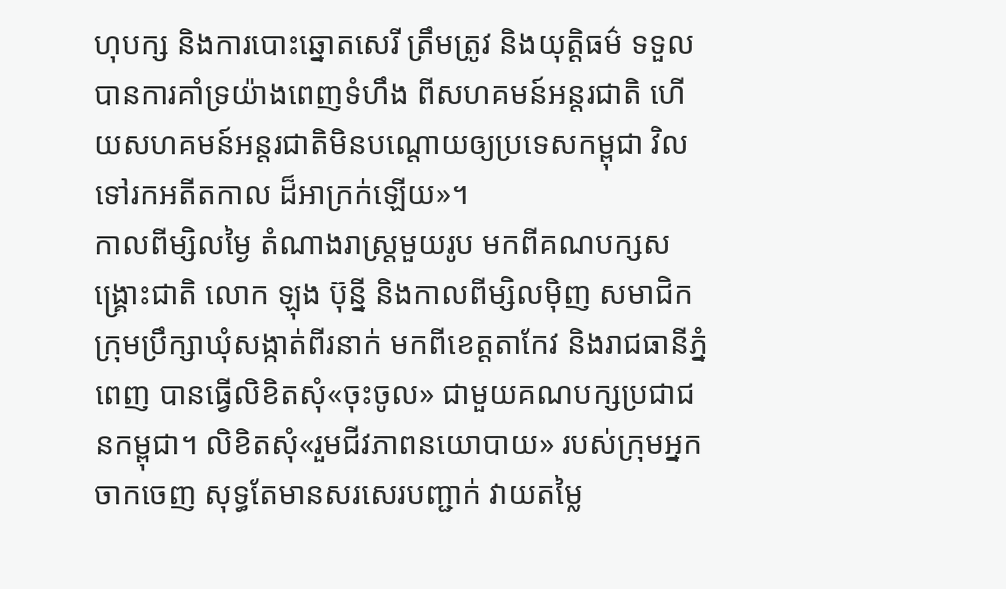ហុបក្ស និងការបោះឆ្នោតសេរី ត្រឹមត្រូវ និងយុត្តិធម៌ ទទួលបានការគាំទ្រយ៉ាងពេញទំហឹង ពីសហគមន៍អន្តរជាតិ ហើយសហគមន៍អន្តរជាតិមិនបណ្តោយឲ្យប្រទេសកម្ពុជា វិលទៅរកអតីតកាល ដ៏អាក្រក់ឡើយ»។
កាលពីម្សិលម្ងៃ តំណាងរាស្ត្រមួយរូប មកពីគណបក្សសង្គ្រោះជាតិ លោក ឡុង ប៊ុន្នី និងកាលពីម្សិលម៉ិញ សមាជិកក្រុមប្រឹក្សាឃុំសង្កាត់ពីរនាក់ មកពីខេត្តតាកែវ និងរាជធានីភ្នំពេញ បានធ្វើលិខិតសុំ«ចុះចូល» ជាមួយគណបក្សប្រជាជនកម្ពុជា។ លិខិតសុំ«រួមជីវភាពនយោបាយ» របស់ក្រុមអ្នកចាកចេញ សុទ្ធតែមានសរសេរបញ្ជាក់ វាយតម្លៃ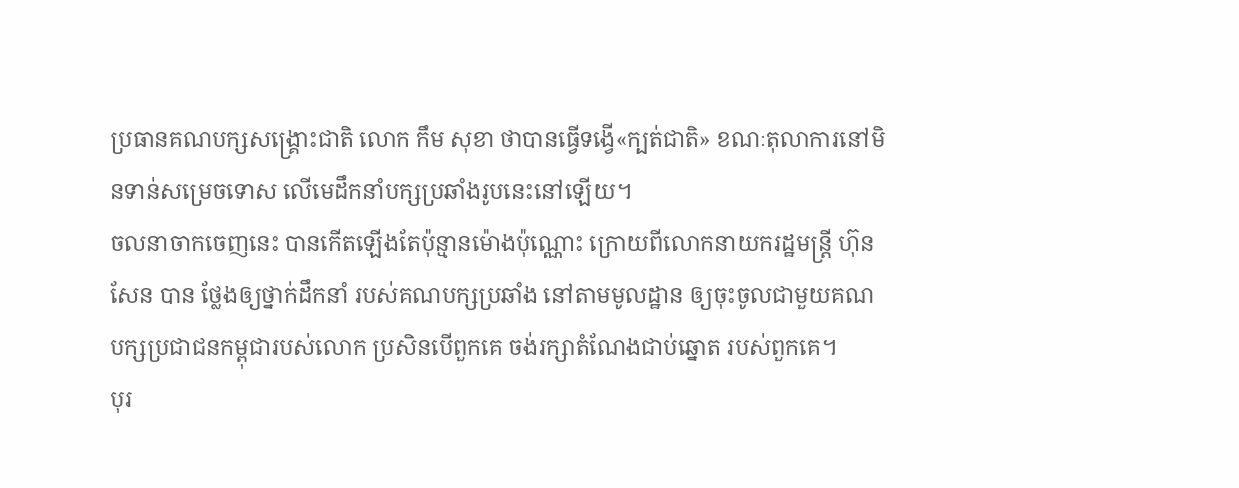ប្រធានគណបក្សសង្គ្រោះជាតិ លោក កឹម សុខា ថាបានធ្វើទង្វើ«ក្បត់ជាតិ» ខណៈតុលាការនៅមិនទាន់សម្រេចទោស លើមេដឹកនាំបក្សប្រឆាំងរូបនេះនៅឡើយ។
ចលនាចាកចេញនេះ បានកើតឡើងតែប៉ុន្មានម៉ោងប៉ុណ្ណោះ ក្រោយពីលោកនាយករដ្ឋមន្ត្រី ហ៊ុន សែន បាន ថ្លែងឲ្យថ្នាក់ដឹកនាំ របស់គណបក្សប្រឆាំង នៅតាមមូលដ្ឋាន ឲ្យចុះចូលជាមួយគណបក្សប្រជាជនកម្ពុជារបស់លោក ប្រសិនបើពួកគេ ចង់រក្សាតំណែងជាប់ឆ្នោត របស់ពួកគេ។
បុរ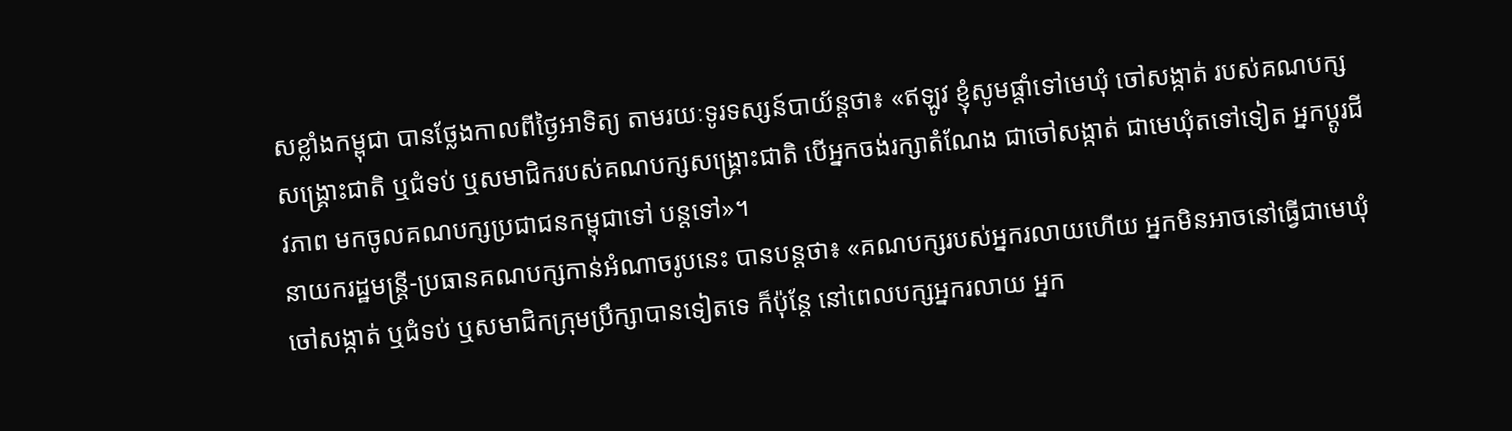សខ្លាំងកម្ពុជា បានថ្លែងកាលពីថ្ងៃអាទិត្យ តាមរយៈទូរទស្សន៍បាយ័ន្ដថា៖ «ឥឡូវ ខ្ញុំសូមផ្ដាំទៅមេឃុំ ចៅសង្កាត់ របស់គណបក្សសង្គ្រោះជាតិ ឬជំទប់ ឬសមាជិករបស់គណបក្សសង្គ្រោះជាតិ បើអ្នកចង់រក្សាតំណែង ជាចៅសង្កាត់ ជាមេឃុំតទៅទៀត អ្នកប្ដូរជីវភាព មកចូលគណបក្សប្រជាជនកម្ពុជាទៅ បន្តទៅ»។
នាយករដ្ឋមន្ត្រី-ប្រធានគណបក្សកាន់អំណាចរូបនេះ បានបន្តថា៖ «គណបក្សរបស់អ្នករលាយហើយ អ្នកមិនអាចនៅធ្វើជាមេឃុំ ចៅសង្កាត់ ឬជំទប់ ឬសមាជិកក្រុមប្រឹក្សាបានទៀតទេ ក៏ប៉ុន្តែ នៅពេលបក្សអ្នករលាយ អ្នក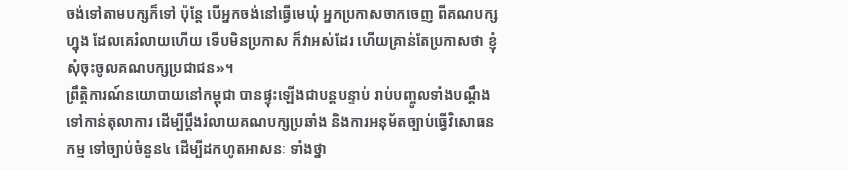ចង់ទៅតាមបក្សក៏ទៅ ប៉ុន្តែ បើអ្នកចង់នៅធ្វើមេឃុំ អ្នកប្រកាសចាកចេញ ពីគណបក្សហ្នុង ដែលគេរំលាយហើយ ទើបមិនប្រកាស ក៏វាអស់ដែរ ហើយគ្រាន់តែប្រកាសថា ខ្ញុំសុំចុះចូលគណបក្សប្រជាជន»។
ព្រឹត្តិការណ៍នយោបាយនៅកម្ពុជា បានផ្ទុះឡើងជាបន្តបន្ទាប់ រាប់បញ្ចូលទាំងបណ្ដឹង ទៅកាន់តុលាការ ដើម្បីប្ដឹងរំលាយគណបក្សប្រឆាំង និងការអនុម័តច្បាប់ធ្វើវិសោធនកម្ម ទៅច្បាប់ចំនួន៤ ដើម្បីដកហូតអាសនៈ ទាំងថ្នា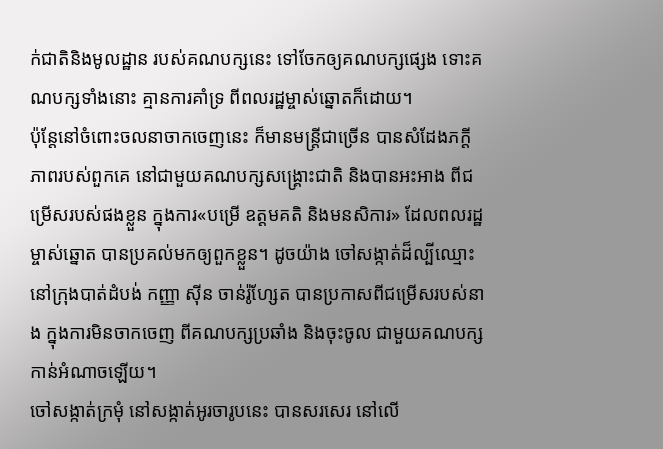ក់ជាតិនិងមូលដ្ឋាន របស់គណបក្សនេះ ទៅចែកឲ្យគណបក្សផ្សេង ទោះគណបក្សទាំងនោះ គ្មានការគាំទ្រ ពីពលរដ្ឋម្ចាស់ឆ្នោតក៏ដោយ។
ប៉ុន្តែនៅចំពោះចលនាចាកចេញនេះ ក៏មានមន្ត្រីជាច្រើន បានសំដែងភក្ដីភាពរបស់ពួកគេ នៅជាមួយគណបក្សសង្គ្រោះជាតិ និងបានអះអាង ពីជម្រើសរបស់ផងខ្លួន ក្នុងការ«បម្រើ ឧត្ដមគតិ និងមនសិការ» ដែលពលរដ្ឋម្ចាស់ឆ្នោត បានប្រគល់មកឲ្យពួកខ្លួន។ ដូចយ៉ាង ចៅសង្កាត់ដ៏ល្បីឈ្មោះ នៅក្រុងបាត់ដំបង់ កញ្ញា ស៊ីន ចាន់រ៉ូហ្សែត បានប្រកាសពីជម្រើសរបស់នាង ក្នុងការមិនចាកចេញ ពីគណបក្សប្រឆាំង និងចុះចូល ជាមួយគណបក្សកាន់អំណាចឡើយ។
ចៅសង្កាត់ក្រមុំ នៅសង្កាត់អូរចារូបនេះ បានសរសេរ នៅលើ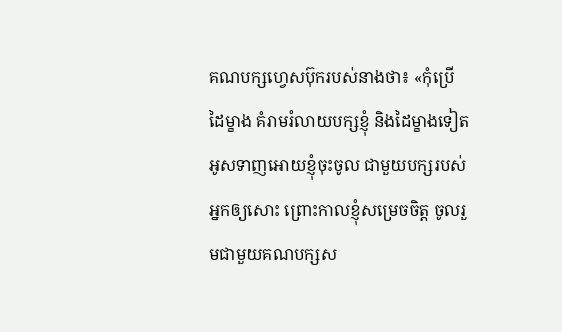គណបក្សហ្វេសប៊ុករបស់នាងថា៖ «កុំប្រើដៃម្ខាង គំរាមរំលាយបក្សខ្ញុំ និងដៃម្ខាងទៀត អូសទាញអោយខ្ញុំចុះចូល ជាមួយបក្សរបស់អ្នកឲ្យសោះ ព្រោះកាលខ្ញុំសម្រេចចិត្ត ចូលរួមជាមួយគណបក្សស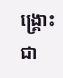ង្គ្រោះជា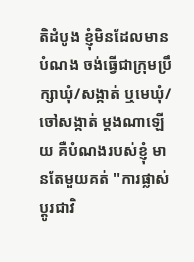តិដំបូង ខ្ញុំមិនដែលមានបំណង ចង់ធ្វើជាក្រុមប្រឹក្សាឃុំ/សង្កាត់ ឬមេឃុំ/ចៅសង្កាត់ ម្តងណាឡើយ គឺបំណងរបស់ខ្ញុំ មានតែមួយគត់ "ការផ្លាស់ប្តូរជាវិ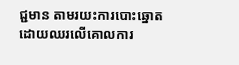ជ្ជមាន តាមរយះការបោះឆ្នោត ដោយឈរលើគោលការ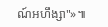ណ៍អហឹង្សា"»៕